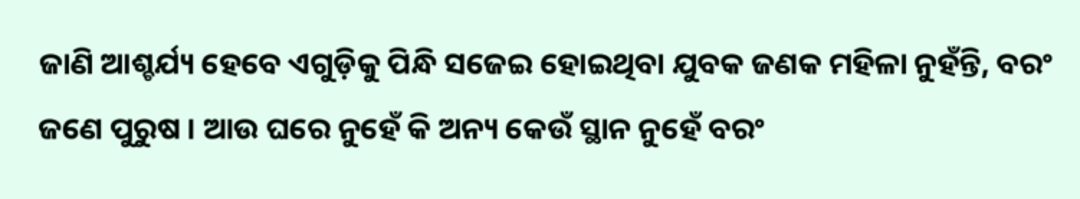ଜାଣି ଆଶ୍ଚର୍ଯ୍ୟ ହେବେ ଏଗୁଡ଼ିକୁ ପିନ୍ଧି ସଜେଇ ହୋଇଥିବା ଯୁବକ ଜଣକ ମହିଳା ନୁହଁନ୍ତି, ବରଂ ଜଣେ ପୁରୁଷ । ଆଉ ଘରେ ନୁହେଁ କି ଅନ୍ୟ କେଉଁ ସ୍ଥାନ ନୁହେଁ ବରଂ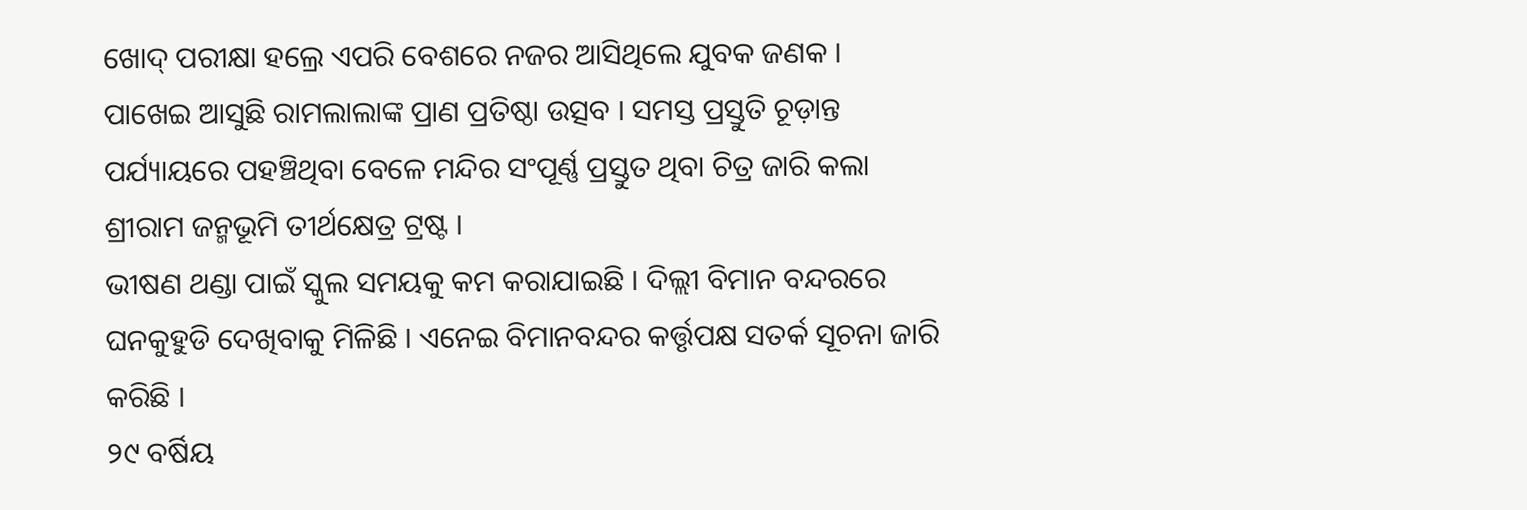ଖୋଦ୍ ପରୀକ୍ଷା ହଲ୍ରେ ଏପରି ବେଶରେ ନଜର ଆସିଥିଲେ ଯୁବକ ଜଣକ ।
ପାଖେଇ ଆସୁଛି ରାମଲାଲାଙ୍କ ପ୍ରାଣ ପ୍ରତିଷ୍ଠା ଉତ୍ସବ । ସମସ୍ତ ପ୍ରସ୍ତୁତି ଚୂଡ଼ାନ୍ତ ପର୍ଯ୍ୟାୟରେ ପହଞ୍ଚିଥିବା ବେଳେ ମନ୍ଦିର ସଂପୂର୍ଣ୍ଣ ପ୍ରସ୍ତୁତ ଥିବା ଚିତ୍ର ଜାରି କଲା ଶ୍ରୀରାମ ଜନ୍ମଭୂମି ତୀର୍ଥକ୍ଷେତ୍ର ଟ୍ରଷ୍ଟ ।
ଭୀଷଣ ଥଣ୍ଡା ପାଇଁ ସ୍କୁଲ ସମୟକୁ କମ କରାଯାଇଛି । ଦିଲ୍ଲୀ ବିମାନ ବନ୍ଦରରେ ଘନକୁହୁଡି ଦେଖିବାକୁ ମିଳିଛି । ଏନେଇ ବିମାନବନ୍ଦର କର୍ତ୍ତୃପକ୍ଷ ସତର୍କ ସୂଚନା ଜାରି କରିଛି ।
୨୯ ବର୍ଷିୟ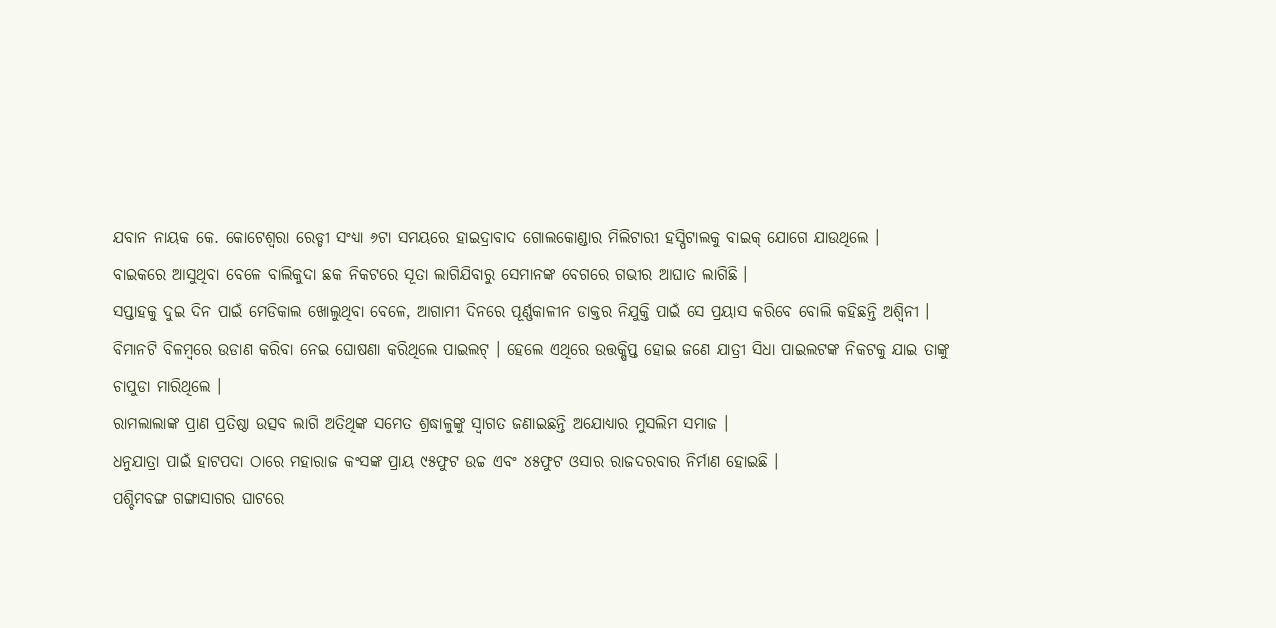ଯବାନ ନାୟକ କେ. କୋଟେଶ୍ୱରା ରେଡ୍ଡୀ ସଂଧ୍ୟା ୬ଟା ସମୟରେ ହାଇଦ୍ରାବାଦ ଗୋଲକୋଣ୍ଡାର ମିଲିଟାରୀ ହସ୍ପିଟାଲକୁ ବାଇକ୍ ଯୋଗେ ଯାଉଥିଲେ ।
ବାଇକରେ ଆସୁଥିବା ବେଳେ ବାଲିକୁଦା ଛକ ନିକଟରେ ସୂତା ଲାଗିଯିବାରୁ ସେମାନଙ୍କ ବେଗରେ ଗଭୀର ଆଘାତ ଲାଗିଛି ।
ସପ୍ତାହକୁ ଦୁଇ ଦିନ ପାଇଁ ମେଡିକାଲ ଖୋଲୁଥିବା ବେଳେ, ଆଗାମୀ ଦିନରେ ପୂର୍ଣ୍ଣକାଳୀନ ଡାକ୍ତର ନିଯୁକ୍ତି ପାଇଁ ସେ ପ୍ରୟାସ କରିବେ ବୋଲି କହିଛନ୍ତି ଅଶ୍ୱିନୀ ।
ବିମାନଟି ବିଳମ୍ୱରେ ଉଡାଣ କରିବା ନେଇ ଘୋଷଣା କରିଥିଲେ ପାଇଲଟ୍ । ହେଲେ ଏଥିରେ ଉତ୍ତକ୍ଷିପ୍ତ ହୋଇ ଜଣେ ଯାତ୍ରୀ ସିଧା ପାଇଲଟଙ୍କ ନିକଟକୁ ଯାଇ ତାଙ୍କୁ ଚାପୁଡା ମାରିଥିଲେ ।
ରାମଲାଲାଙ୍କ ପ୍ରାଣ ପ୍ରତିଷ୍ଠା ଉତ୍ସବ ଲାଗି ଅତିଥିଙ୍କ ସମେତ ଶ୍ରଦ୍ଧାଳୁଙ୍କୁ ସ୍ୱାଗତ ଜଣାଇଛନ୍ତି ଅଯୋଧ୍ୟାର ମୁସଲିମ ସମାଜ ।
ଧନୁଯାତ୍ରା ପାଇଁ ହାଟପଦା ଠାରେ ମହାରାଜ କଂସଙ୍କ ପ୍ରାୟ ୯୫ଫୁଟ ଉଚ୍ଚ ଏବଂ ୪୫ଫୁଟ ଓସାର ରାଜଦରବାର ନିର୍ମାଣ ହୋଇଛି ।
ପଶ୍ଚିମବଙ୍ଗ ଗଙ୍ଗାସାଗର ଘାଟରେ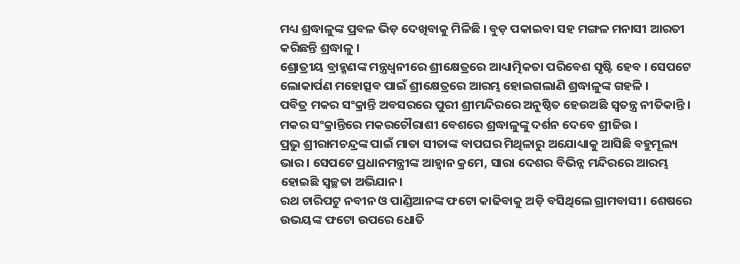ମଧ୍ୟ ଶ୍ରଦ୍ଧାଳୁଙ୍କ ପ୍ରବଳ ଭିଡ଼ ଦେଖିବାକୁ ମିଳିଛି । ବୁଡ଼ ପକାଇବା ସହ ମଙ୍ଗଳ ମନାସୀ ଆରତୀ କରିଛନ୍ତି ଶ୍ରଦ୍ଧାଳୁ ।
ଶ୍ରୋତ୍ରୀୟ ବ୍ରାହ୍ମଣଙ୍କ ମନ୍ତ୍ରଧ୍ୱନୀରେ ଶ୍ରୀକ୍ଷେତ୍ରରେ ଆଧ୍ୟାତ୍ମିକତା ପରିବେଶ ସୃଷ୍ଟି ହେବ । ସେପଟେ ଲୋକାର୍ପଣ ମହୋତ୍ସବ ପାଇଁ ଶ୍ରୀକ୍ଷେତ୍ରରେ ଆରମ୍ଭ ହୋଇଗଲାଣି ଶ୍ରଦ୍ଧାଳୁଙ୍କ ଗହଳି ।
ପବିତ୍ର ମକର ସଂକ୍ରାନ୍ତି ଅବସରରେ ପୁରୀ ଶ୍ରୀମନ୍ଦିରରେ ଅନୁଷ୍ଠିତ ହେଉଅଛି ସ୍ୱତନ୍ତ୍ର ନୀତିକାନ୍ତି । ମକର ସଂକ୍ରାନ୍ତିରେ ମକରଚୌରାଶୀ ବେଶରେ ଶ୍ରଦ୍ଧାଳୁଙ୍କୁ ଦର୍ଶନ ଦେବେ ଶ୍ରୀଜିଉ ।
ପ୍ରଭୁ ଶ୍ରୀରାମଚନ୍ଦ୍ରଙ୍କ ପାଇଁ ମାତା ସୀତାଙ୍କ ବାପଘର ମିଥିଳାରୁ ଅଯୋଧ୍ୟାକୁ ଆସିଛି ବହୁମୂଲ୍ୟ ଭାର। ସେପଟେ ପ୍ରଧାନମନ୍ତ୍ରୀଙ୍କ ଆହ୍ୱାନ କ୍ରମେ, ସାରା ଦେଶର ବିଭିନ୍ନ ମନ୍ଦିରରେ ଆରମ୍ଭ ହୋଇଛି ସ୍ୱଚ୍ଛତା ଅଭିଯାନ।
ରଥ ଚାରିପଟୁ ନବୀନ ଓ ପାଣ୍ଡିଆନଙ୍କ ଫଟୋ କାଢିବାକୁ ଅଡ଼ି ବସିଥିଲେ ଗ୍ରାମବାସୀ। ଶେଷରେ ଉଭୟଙ୍କ ଫଟୋ ଉପରେ ଧୋତି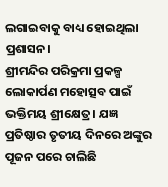ଲଗାଇବାକୁ ବାଧ୍ୟ ହୋଇଥିଲା ପ୍ରଶାସନ।
ଶ୍ରୀମନ୍ଦିର ପରିକ୍ରମା ପ୍ରକଳ୍ପ ଲୋକାର୍ପଣ ମହୋତ୍ସବ ପାଇଁ ଭକ୍ତିମୟ ଶ୍ରୀକ୍ଷେତ୍ର। ଯଜ୍ଞ ପ୍ରତିଷ୍ଠାର ତୃତୀୟ ଦିନରେ ଅଙ୍କୁର ପୂଜନ ପରେ ଚାଲିଛି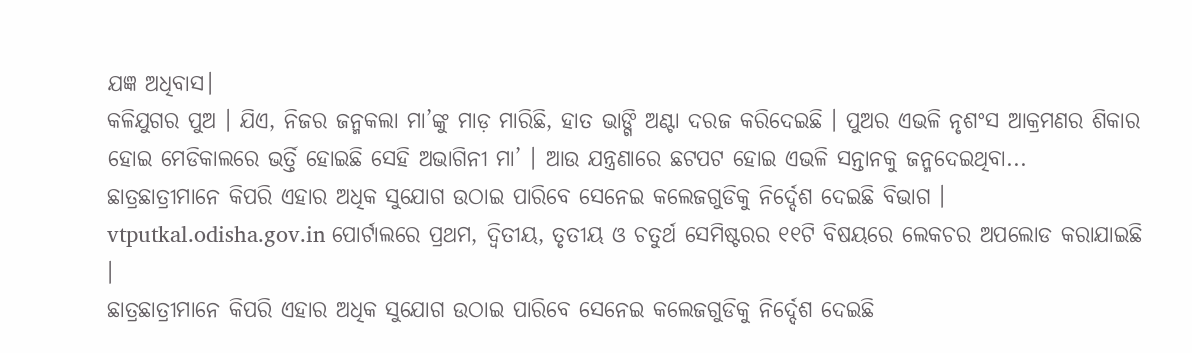ଯଜ୍ଞ ଅଧିବାସ।
କଳିଯୁଗର ପୁଅ । ଯିଏ, ନିଜର ଜନ୍ମକଲା ମା’ଙ୍କୁ ମାଡ଼ ମାରିଛି, ହାତ ଭାଙ୍ଗି ଅଣ୍ଟା ଦରଜ କରିଦେଇଛି । ପୁଅର ଏଭଳି ନୃଶଂସ ଆକ୍ରମଣର ଶିକାର ହୋଇ ମେଡିକାଲରେ ଭର୍ତ୍ତି ହୋଇଛି ସେହି ଅଭାଗିନୀ ମା’ । ଆଉ ଯନ୍ତ୍ରଣାରେ ଛଟପଟ ହୋଇ ଏଭଳି ସନ୍ତାନକୁ ଜନ୍ମଦେଇଥିବା...
ଛାତ୍ରଛାତ୍ରୀମାନେ କିପରି ଏହାର ଅଧିକ ସୁଯୋଗ ଉଠାଇ ପାରିବେ ସେନେଇ କଲେଜଗୁଡିକୁ ନିର୍ଦ୍ଦେଶ ଦେଇଛି ବିଭାଗ । vtputkal.odisha.gov.in ପୋର୍ଟାଲରେ ପ୍ରଥମ, ଦ୍ୱିତୀୟ, ତୃତୀୟ ଓ ଚତୁର୍ଥ ସେମିଷ୍ଟରର ୧୧ଟି ବିଷୟରେ ଲେକଚର ଅପଲୋଡ କରାଯାଇଛି ।
ଛାତ୍ରଛାତ୍ରୀମାନେ କିପରି ଏହାର ଅଧିକ ସୁଯୋଗ ଉଠାଇ ପାରିବେ ସେନେଇ କଲେଜଗୁଡିକୁ ନିର୍ଦ୍ଦେଶ ଦେଇଛି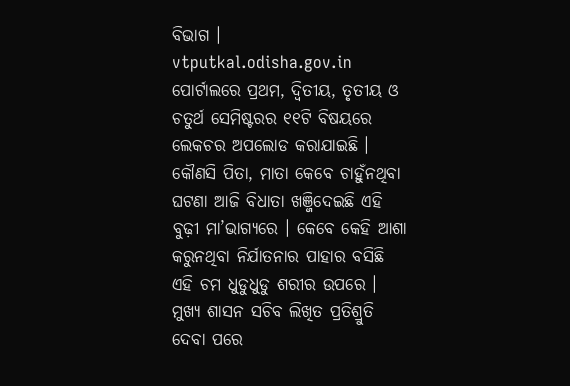ବିଭାଗ । vtputkal.odisha.gov.in ପୋର୍ଟାଲରେ ପ୍ରଥମ, ଦ୍ୱିତୀୟ, ତୃତୀୟ ଓ ଚତୁର୍ଥ ସେମିଷ୍ଟରର ୧୧ଟି ବିଷୟରେ ଲେକଚର ଅପଲୋଡ କରାଯାଇଛି ।
କୌଣସି ପିତା, ମାତା କେବେ ଚାହୁଁନଥିବା ଘଟଣା ଆଜି ବିଧାତା ଖଞ୍ଜିଦେଇଛି ଏହି ବୁଢ଼ୀ ମା’ଭାଗ୍ୟରେ । କେବେ କେହି ଆଶା କରୁନଥିବା ନିର୍ଯାତନାର ପାହାର ବସିଛି ଏହି ଚମ ଧୁଡୁଧୁଡୁ ଶରୀର ଉପରେ ।
ମୁଖ୍ୟ ଶାସନ ସଚିବ ଲିଖିତ ପ୍ରତିଶ୍ରୁତି ଦେବା ପରେ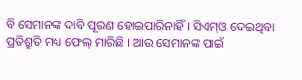ବି ସେମାନଙ୍କ ଦାବି ପୂରଣ ହୋଇପାରିନାହିଁ । ସିଏମ୍ଓ ଦେଇଥିବା ପ୍ରତିଶ୍ରୁତି ମଧ୍ୟ ଫେଲ୍ ମାରିଛି । ଆଉ ସେମାନଙ୍କ ପାଇଁ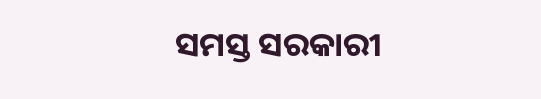ସମସ୍ତ ସରକାରୀ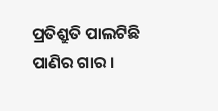ପ୍ରତିଶ୍ରୁତି ପାଲଟିଛି ପାଣିର ଗାର ।